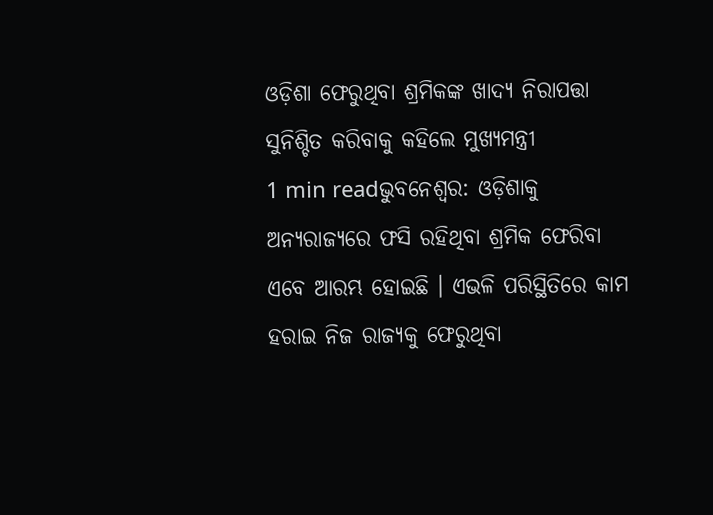ଓଡ଼ିଶା ଫେରୁଥିବା ଶ୍ରମିକଙ୍କ ଖାଦ୍ୟ ନିରାପତ୍ତା ସୁନିଶ୍ଚିତ କରିବାକୁ କହିଲେ ମୁଖ୍ୟମନ୍ତ୍ରୀ
1 min readଭୁବନେଶ୍ୱର: ଓଡ଼ିଶାକୁ ଅନ୍ୟରାଜ୍ୟରେ ଫସି ରହିଥିବା ଶ୍ରମିକ ଫେରିବା ଏବେ ଆରମ୍ଭ ହୋଇଛି । ଏଭଳି ପରିସ୍ଥିତିରେ କାମ ହରାଇ ନିଜ ରାଜ୍ୟକୁ ଫେରୁଥିବା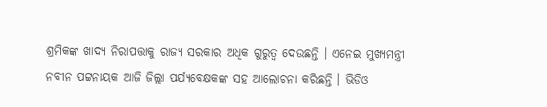ଶ୍ରମିକଙ୍କ ଖାଦ୍ୟ ନିରାପତ୍ତାକୁ ରାଜ୍ୟ ସରକାର ଅଧିକ ଗୁରୁତ୍ୱ ଦେଉଛନ୍ତି । ଏନେଇ ମୁଖ୍ୟମନ୍ତ୍ରୀ ନବୀନ ପଟ୍ଟନାୟକ ଆଜି ଜିଲ୍ଲା ପର୍ଯ୍ୟବେକ୍ଷକଙ୍କ ସହ ଆଲୋଚନା କରିଛନ୍ତି । ଭିଡିଓ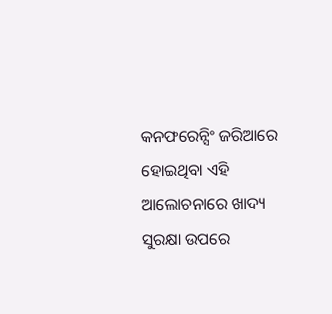କନଫରେନ୍ସିଂ ଜରିଆରେ ହୋଇଥିବା ଏହି ଆଲୋଚନାରେ ଖାଦ୍ୟ ସୁରକ୍ଷା ଉପରେ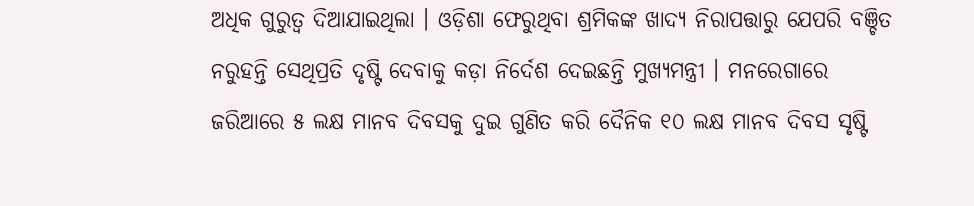ଅଧିକ ଗୁରୁତ୍ୱ ଦିଆଯାଇଥିଲା । ଓଡ଼ିଶା ଫେରୁଥିବା ଶ୍ରମିକଙ୍କ ଖାଦ୍ୟ ନିରାପତ୍ତାରୁ ଯେପରି ବଞ୍ଚିତ ନରୁହନ୍ତି ସେଥିପ୍ରତି ଦୃଷ୍ଟି ଦେବାକୁ କଡ଼ା ନିର୍ଦେଶ ଦେଇଛନ୍ତି ମୁଖ୍ୟମନ୍ତ୍ରୀ । ମନରେଗାରେ ଜରିଆରେ ୫ ଲକ୍ଷ ମାନବ ଦିବସକୁ ଦୁଇ ଗୁଣିତ କରି ଦୈନିକ ୧୦ ଲକ୍ଷ ମାନବ ଦିବସ ସୃଷ୍ଟି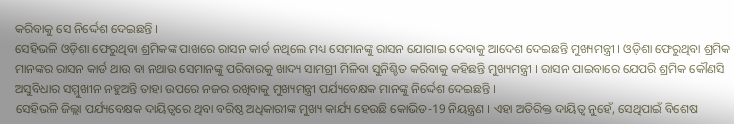କରିବାକୁ ସେ ନିର୍ଦ୍ଦେଶ ଦେଇଛନ୍ତି ।
ସେହିଭଳି ଓଡ଼ିଶା ଫେରୁଥିବା ଶ୍ରମିକଙ୍କ ପାଖରେ ରାସନ କାର୍ଡ ନଥିଲେ ମଧ୍ୟ ସେମାନଙ୍କୁ ରାସନ ଯୋଗାଇ ଦେବାକୁ ଆଦେଶ ଦେଇଛନ୍ତି ମୁଖ୍ୟମନ୍ତ୍ରୀ । ଓଡ଼ିଶା ଫେରୁଥିବା ଶ୍ରମିକ ମାନଙ୍କର ରାସନ କାର୍ଡ ଥାଉ ବା ନଥାଉ ସେମାନଙ୍କୁ ପରିବାରକୁ ଖାଦ୍ୟ ସାମଗ୍ରୀ ମିଳିବା ସୁନିଶ୍ଚିତ କରିବାକୁ କହିଛନ୍ତି ମୁଖ୍ୟମନ୍ତ୍ରୀ । ରାସନ ପାଇବାରେ ଯେପରି ଶ୍ରମିକ କୌଣସି ଅସୁବିଧାର ସମ୍ମୁଖୀନ ନହୁଅନ୍ତି ତାହା ଉପରେ ନଜର ରଖିବାକୁ ମୁଖ୍ୟମନ୍ତ୍ରୀ ପର୍ଯ୍ୟବେକ୍ଷକ ମାନଙ୍କୁ ନିର୍ଦ୍ଦେଶ ଦେଇଛନ୍ତି ।
ସେହିଭଳି ଜିଲ୍ଲା ପର୍ଯ୍ୟବେକ୍ଷକ ଦାୟିତ୍ୱରେ ଥିବା ବରିଷ୍ଠ ଅଧିକାରୀଙ୍କ ମୁଖ୍ୟ କାର୍ଯ୍ୟ ହେଉଛି କୋଭିଡ-19 ନିୟନ୍ତ୍ରଣ । ଏହା ଅତିରିକ୍ତ ଦାୟିତ୍ୱ ନୁହେଁ, ସେଥିପାଇଁ ବିଶେଷ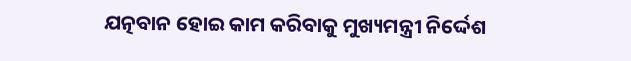ଯତ୍ନବାନ ହୋଇ କାମ କରିବାକୁ ମୁଖ୍ୟମନ୍ତ୍ରୀ ନିର୍ଦ୍ଦେଶ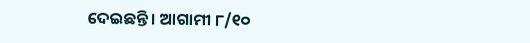ଦେଇଛନ୍ତି । ଆଗାମୀ ୮/୧୦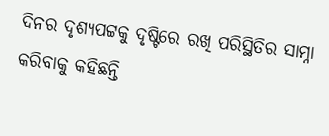ଦିନର ଦୃଶ୍ୟପଟ୍ଟକୁ ଦୃଷ୍ଟିରେ ରଖି ପରିସ୍ଥିତିର ସାମ୍ନା କରିବାକୁ କହିଛନ୍ତି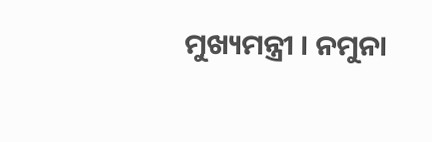ମୁଖ୍ୟମନ୍ତ୍ରୀ । ନମୁନା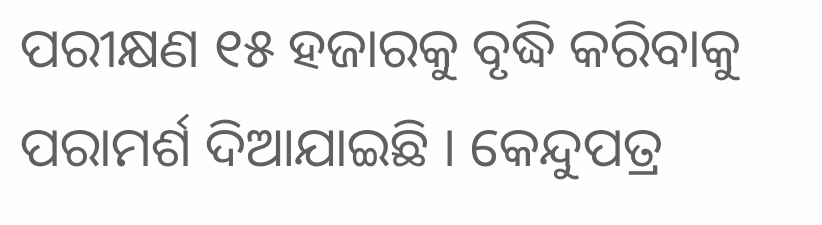ପରୀକ୍ଷଣ ୧୫ ହଜାରକୁ ବୃଦ୍ଧି କରିବାକୁ ପରାମର୍ଶ ଦିଆଯାଇଛି । କେନ୍ଦୁପତ୍ର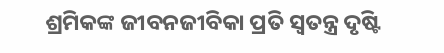ଶ୍ରମିକଙ୍କ ଜୀବନଜୀବିକା ପ୍ରତି ସ୍ୱତନ୍ତ୍ର ଦୃଷ୍ଟି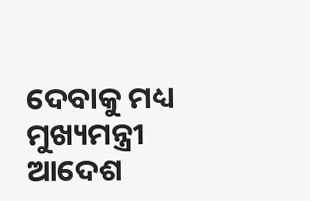ଦେବାକୁ ମଧ୍ୟ ମୁଖ୍ୟମନ୍ତ୍ରୀ ଆଦେଶ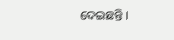ଦେଇଛନ୍ତି ।